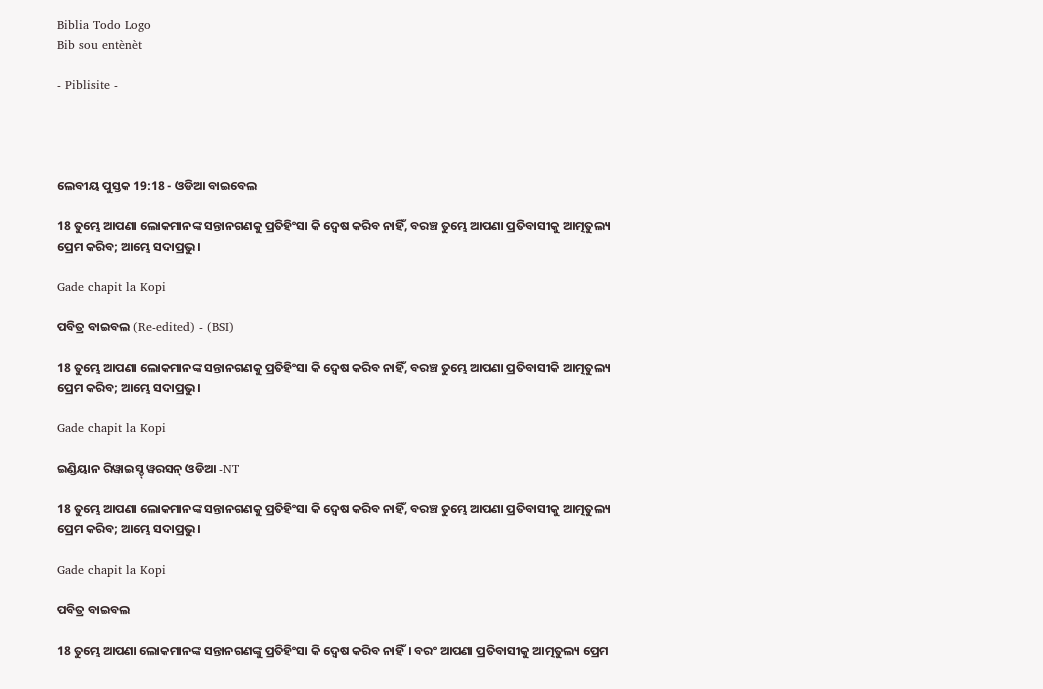Biblia Todo Logo
Bib sou entènèt

- Piblisite -




ଲେବୀୟ ପୁସ୍ତକ 19:18 - ଓଡିଆ ବାଇବେଲ

18 ତୁମ୍ଭେ ଆପଣା ଲୋକମାନଙ୍କ ସନ୍ତାନଗଣକୁ ପ୍ରତିହିଂସା କି ଦ୍ୱେଷ କରିବ ନାହିଁ, ବରଞ୍ଚ ତୁମ୍ଭେ ଆପଣା ପ୍ରତିବାସୀକୁ ଆତ୍ମତୁଲ୍ୟ ପ୍ରେମ କରିବ; ଆମ୍ଭେ ସଦାପ୍ରଭୁ।

Gade chapit la Kopi

ପବିତ୍ର ବାଇବଲ (Re-edited) - (BSI)

18 ତୁମ୍ଭେ ଆପଣା ଲୋକମାନଙ୍କ ସନ୍ତାନଗଣକୁ ପ୍ରତିହିଂସା କି ଦ୍ଵେଷ କରିବ ନାହିଁ, ବରଞ୍ଚ ତୁମ୍ଭେ ଆପଣା ପ୍ରତିବାସୀକି ଆତ୍ମତୁଲ୍ୟ ପ୍ରେମ କରିବ; ଆମ୍ଭେ ସଦାପ୍ରଭୁ।

Gade chapit la Kopi

ଇଣ୍ଡିୟାନ ରିୱାଇସ୍ଡ୍ ୱରସନ୍ ଓଡିଆ -NT

18 ତୁମ୍ଭେ ଆପଣା ଲୋକମାନଙ୍କ ସନ୍ତାନଗଣକୁ ପ୍ରତିହିଂସା କି ଦ୍ୱେଷ କରିବ ନାହିଁ, ବରଞ୍ଚ ତୁମ୍ଭେ ଆପଣା ପ୍ରତିବାସୀକୁ ଆତ୍ମତୁଲ୍ୟ ପ୍ରେମ କରିବ; ଆମ୍ଭେ ସଦାପ୍ରଭୁ।

Gade chapit la Kopi

ପବିତ୍ର ବାଇବଲ

18 ତୁମ୍ଭେ ଆପଣା ଲୋକମାନଙ୍କ ସନ୍ତାନଗଣଙ୍କୁ ପ୍ରତିହିଂସା କି ଦ୍ୱେଷ କରିବ ନାହିଁ। ବରଂ ଆପଣା ପ୍ରତିବାସୀକୁ ଆତ୍ମତୁଲ୍ୟ ପ୍ରେମ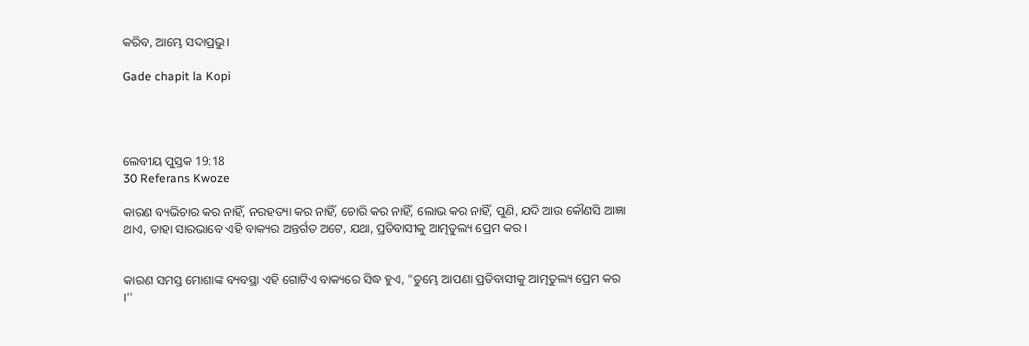କରିବ, ଆମ୍ଭେ ସଦାପ୍ରଭୁ।

Gade chapit la Kopi




ଲେବୀୟ ପୁସ୍ତକ 19:18
30 Referans Kwoze

କାରଣ ବ୍ୟଭିଚାର କର ନାହିଁ, ନରହତ୍ୟା କର ନାହିଁ, ଚୋରି କର ନାହିଁ, ଲୋଭ କର ନାହିଁ, ପୁଣି, ଯଦି ଆଉ କୌଣସି ଆଜ୍ଞା ଥାଏ, ତାହା ସାରଭାବେ ଏହି ବାକ୍ୟର ଅନ୍ତର୍ଗତ ଅଟେ, ଯଥା, ପ୍ରତିବାସୀକୁ ଆତ୍ମତୁଲ୍ୟ ପ୍ରେମ କର ।


କାରଣ ସମସ୍ତ ମୋଶାଙ୍କ ବ୍ୟବସ୍ଥା ଏହି ଗୋଟିଏ ବାକ୍ୟରେ ସିଦ୍ଧ ହୁଏ, "ତୁମ୍ଭେ ଆପଣା ପ୍ରତିବାସୀକୁ ଆତ୍ମତୁଲ୍ୟ ପ୍ରେମ କର ।''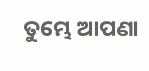ତୁମ୍ଭେ ଆପଣା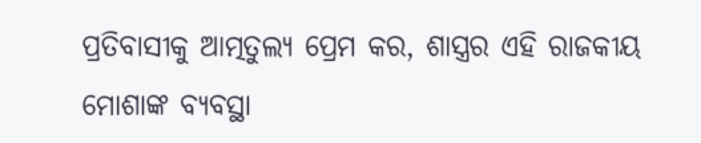ପ୍ରତିବାସୀକୁ ଆତ୍ମତୁଲ୍ୟ ପ୍ରେମ କର, ଶାସ୍ତ୍ରର ଏହି ରାଜକୀୟ ମୋଶାଙ୍କ ବ୍ୟବସ୍ଥା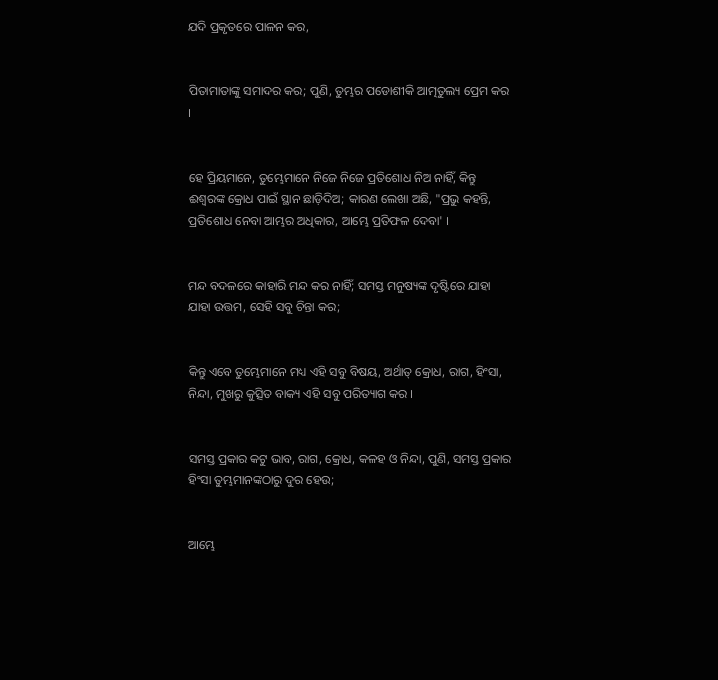ଯଦି ପ୍ରକୃତରେ ପାଳନ କର,


ପିତାମାତାଙ୍କୁ ସମାଦର କର; ପୁଣି, ତୁମ୍ଭର ପଡୋଶୀକି ଆତ୍ମତୁଲ୍ୟ ପ୍ରେମ କର ।


ହେ ପ୍ରିୟମାନେ, ତୁମ୍ଭେମାନେ ନିଜେ ନିଜେ ପ୍ରତିଶୋଧ ନିଅ ନାହିଁ, କିନ୍ତୁ ଈଶ୍ୱରଙ୍କ କ୍ରୋଧ ପାଇଁ ସ୍ଥାନ ଛାଡ଼ିଦିଅ; କାରଣ ଲେଖା ଅଛି, "ପ୍ରଭୁ କହନ୍ତି, ପ୍ରତିଶୋଧ ନେବା ଆମ୍ଭର ଅଧିକାର, ଆମ୍ଭେ ପ୍ରତିଫଳ ଦେବା' ।


ମନ୍ଦ ବଦଳରେ କାହାରି ମନ୍ଦ କର ନାହିଁ; ସମସ୍ତ ମନୁଷ୍ୟଙ୍କ ଦୃଷ୍ଟିରେ ଯାହା ଯାହା ଉତ୍ତମ, ସେହି ସବୁ ଚିନ୍ତା କର;


କିନ୍ତୁ ଏବେ ତୁମ୍ଭେମାନେ ମଧ୍ୟ ଏହି ସବୁ ବିଷୟ, ଅର୍ଥାତ୍‍ କ୍ରୋଧ, ରାଗ, ହିଂସା, ନିନ୍ଦା, ମୁଖରୁ କୁତ୍ସିତ ବାକ୍ୟ ଏହି ସବୁ ପରିତ୍ୟାଗ କର ।


ସମସ୍ତ ପ୍ରକାର କଟୁ ଭାବ, ରାଗ, କ୍ରୋଧ, କଳହ ଓ ନିନ୍ଦା, ପୁଣି, ସମସ୍ତ ପ୍ରକାର ହିଂସା ତୁମ୍ଭମାନଙ୍କଠାରୁ ଦୁର ହେଉ;


ଆମ୍ଭେ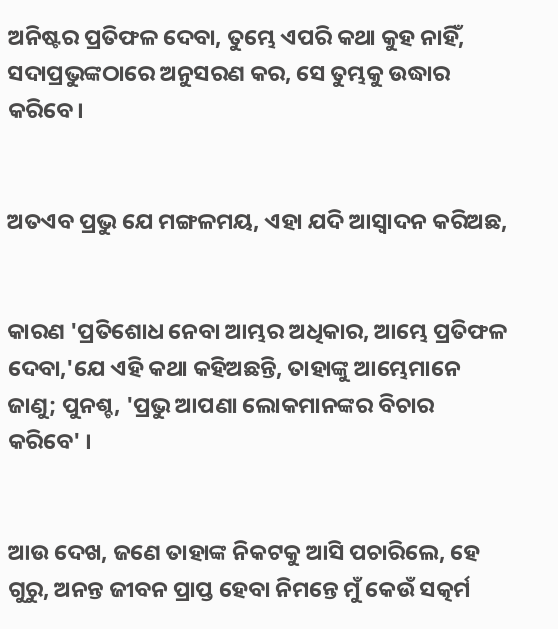ଅନିଷ୍ଟର ପ୍ରତିଫଳ ଦେବା, ତୁମ୍ଭେ ଏପରି କଥା କୁହ ନାହିଁ, ସଦାପ୍ରଭୁଙ୍କଠାରେ ଅନୁସରଣ କର, ସେ ତୁମ୍ଭକୁ ଉଦ୍ଧାର କରିବେ।


ଅତଏବ ପ୍ରଭୁ ଯେ ମଙ୍ଗଳମୟ, ଏହା ଯଦି ଆସ୍ୱାଦନ କରିଅଛ,


କାରଣ 'ପ୍ରତିଶୋଧ ନେବା ଆମ୍ଭର ଅଧିକାର, ଆମ୍ଭେ ପ୍ରତିଫଳ ଦେବା,'ଯେ ଏହି କଥା କହିଅଛନ୍ତି, ତାହାଙ୍କୁ ଆମ୍ଭେମାନେ ଜାଣୁ; ପୁନଶ୍ଚ, 'ପ୍ରଭୁ ଆପଣା ଲୋକମାନଙ୍କର ବିଚାର କରିବେ' ।


ଆଉ ଦେଖ, ଜଣେ ତାହାଙ୍କ ନିକଟକୁ ଆସି ପଚାରିଲେ, ହେ ଗୁରୁ, ଅନନ୍ତ ଜୀବନ ପ୍ରାପ୍ତ ହେବା ନିମନ୍ତେ ମୁଁ କେଉଁ ସତ୍କର୍ମ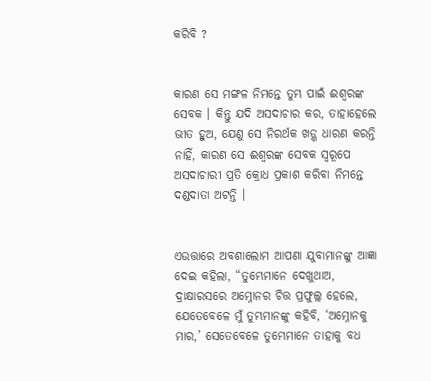କରିବି ?


କାରଣ ସେ ମଙ୍ଗଳ ନିମନ୍ତେ ତୁମ୍ଭ ପାଇଁ ଈଶ୍ୱରଙ୍କ ସେବକ । କିନ୍ତୁ ଯଦି ଅସଦାଚାର କର, ତାହାହେଲେ ଭୀତ ହୁଅ, ଯେଣୁ ସେ ନିରର୍ଥକ ଖଡ଼୍ଗ ଧାରଣ କରନ୍ତି ନାହିଁ, କାରଣ ସେ ଈଶ୍ୱରଙ୍କ ସେବକ ସ୍ୱରୂପେ ଅସଦାଚାରୀ ପ୍ରତି କ୍ରୋଧ ପ୍ରକାଶ କରିବା ନିମନ୍ତେ ଦଣ୍ଡଦାତା ଅଟନ୍ତି ।


ଏଉତ୍ତାରେ ଅବଶାଲୋମ ଆପଣା ଯୁବାମାନଙ୍କୁ ଆଜ୍ଞା ଦେଇ କହିଲା, “ତୁମ୍ଭେମାନେ ଦେଖୁଥାଅ, ଦ୍ରାକ୍ଷାରସରେ ଅମ୍ନୋନର ଚିତ୍ତ ପ୍ରଫୁଲ୍ଲ ହେଲେ, ଯେତେବେଳେ ମୁଁ ତୁମ୍ଭମାନଙ୍କୁ କହିବି, ‘ଅମ୍ନୋନକୁ ମାର,’ ସେତେବେଳେ ତୁମ୍ଭେମାନେ ତାହାକୁ ବଧ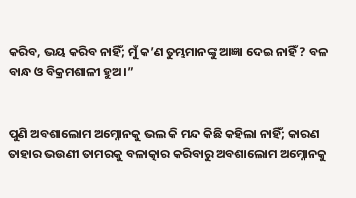କରିବ, ଭୟ କରିବ ନାହିଁ; ମୁଁ କ’ଣ ତୁମ୍ଭମାନଙ୍କୁ ଆଜ୍ଞା ଦେଇ ନାହିଁ ? ବଳ ବାନ୍ଧ ଓ ବିକ୍ରମଶାଳୀ ହୁଅ।”


ପୁଣି ଅବଶାଲୋମ ଅମ୍ନୋନକୁ ଭଲ କି ମନ୍ଦ କିଛି କହିଲା ନାହିଁ; କାରଣ ତାହାର ଭଉଣୀ ତାମରକୁ ବଳାତ୍କାର କରିବାରୁ ଅବଶାଲୋମ ଅମ୍ନୋନକୁ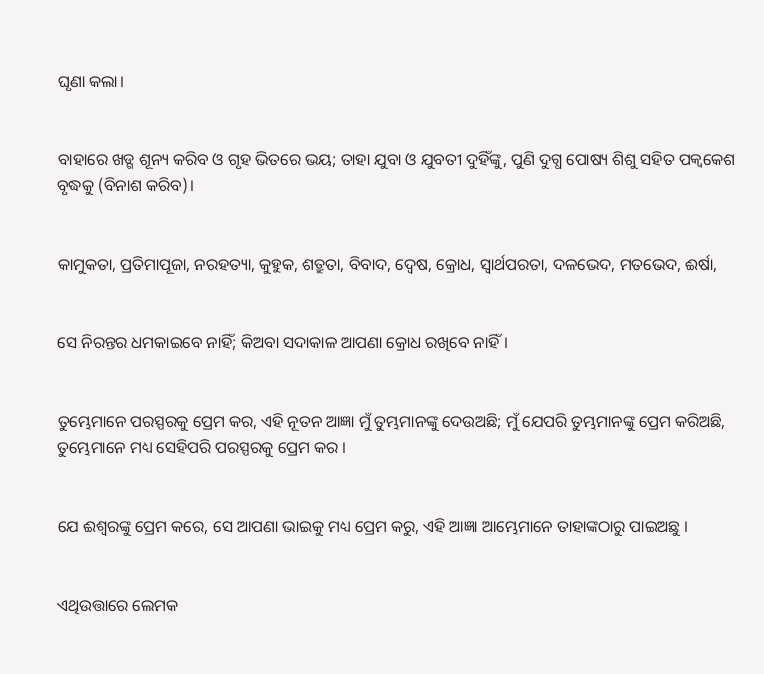ଘୃଣା କଲା।


ବାହାରେ ଖଡ୍ଗ ଶୂନ୍ୟ କରିବ ଓ ଗୃହ ଭିତରେ ଭୟ; ତାହା ଯୁବା ଓ ଯୁବତୀ ଦୁହିଁଙ୍କୁ, ପୁଣି ଦୁଗ୍ଧ ପୋଷ୍ୟ ଶିଶୁ ସହିତ ପକ୍ୱକେଶ ବୃଦ୍ଧକୁ (ବିନାଶ କରିବ)।


କାମୁକତା, ପ୍ରତିମାପୂଜା, ନରହତ୍ୟା, କୁହୁକ, ଶତ୍ରୁତା, ବିବାଦ, ଦ୍ୱେଷ, କ୍ରୋଧ, ସ୍ୱାର୍ଥପରତା, ଦଳଭେଦ, ମତଭେଦ, ଈର୍ଷା,


ସେ ନିରନ୍ତର ଧମକାଇବେ ନାହିଁ; କିଅବା ସଦାକାଳ ଆପଣା କ୍ରୋଧ ରଖିବେ ନାହିଁ।


ତୁମ୍ଭେମାନେ ପରସ୍ପରକୁ ପ୍ରେମ କର, ଏହି ନୂତନ ଆଜ୍ଞା ମୁଁ ତୁମ୍ଭମାନଙ୍କୁ ଦେଉଅଛି; ମୁଁ ଯେପରି ତୁମ୍ଭମାନଙ୍କୁ ପ୍ରେମ କରିଅଛି, ତୁମ୍ଭେମାନେ ମଧ୍ୟ ସେହିପରି ପରସ୍ପରକୁ ପ୍ରେମ କର ।


ଯେ ଈଶ୍ୱରଙ୍କୁ ପ୍ରେମ କରେ, ସେ ଆପଣା ଭାଇକୁ ମଧ୍ୟ ପ୍ରେମ କରୁ, ଏହି ଆଜ୍ଞା ଆମ୍ଭେମାନେ ତାହାଙ୍କଠାରୁ ପାଇଅଛୁ ।


ଏଥିଉତ୍ତାରେ ଲେମକ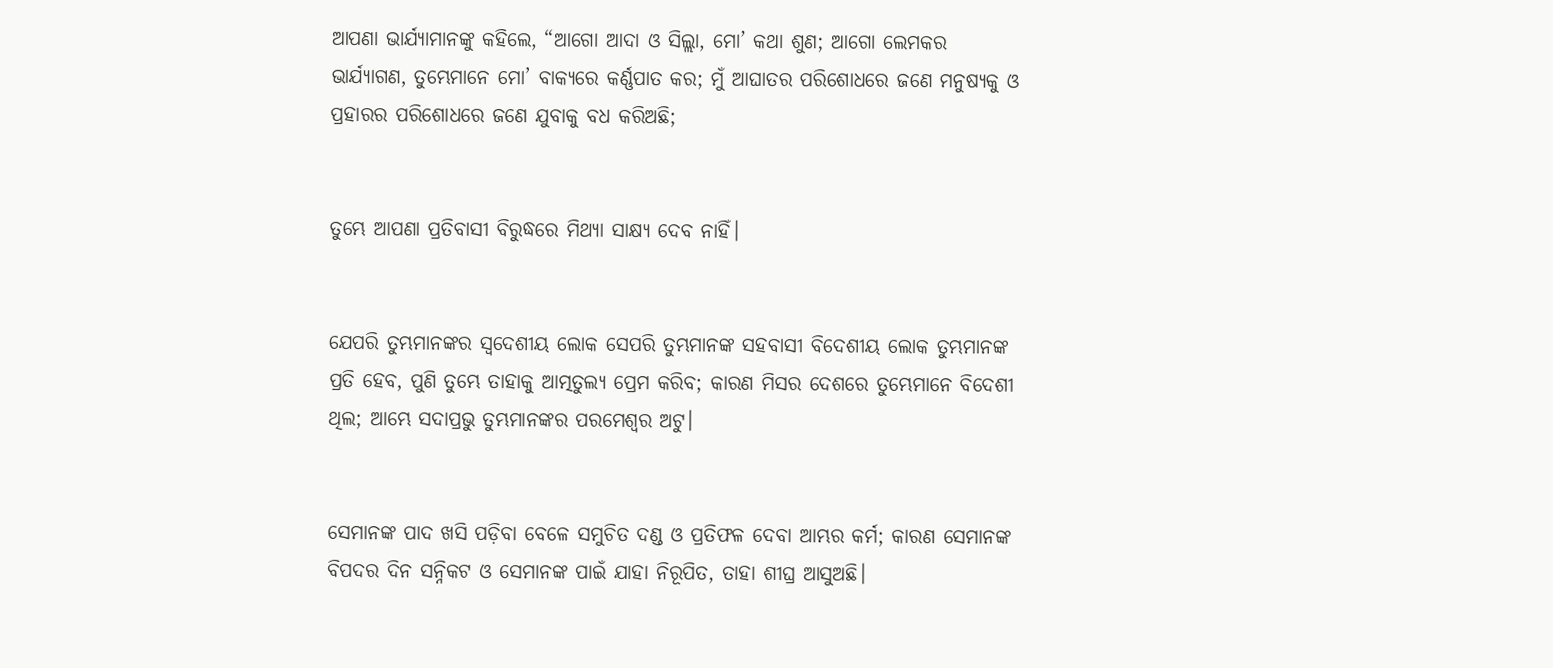ଆପଣା ଭାର୍ଯ୍ୟାମାନଙ୍କୁ କହିଲେ, “ଆଗୋ ଆଦା ଓ ସିଲ୍ଲା, ମୋ’ କଥା ଶୁଣ; ଆଗୋ ଲେମକର ଭାର୍ଯ୍ୟାଗଣ, ତୁମ୍ଭେମାନେ ମୋ’ ବାକ୍ୟରେ କର୍ଣ୍ଣପାତ କର; ମୁଁ ଆଘାତର ପରିଶୋଧରେ ଜଣେ ମନୁଷ୍ୟକୁ ଓ ପ୍ରହାରର ପରିଶୋଧରେ ଜଣେ ଯୁବାକୁ ବଧ କରିଅଛି;


ତୁମ୍ଭେ ଆପଣା ପ୍ରତିବାସୀ ବିରୁଦ୍ଧରେ ମିଥ୍ୟା ସାକ୍ଷ୍ୟ ଦେବ ନାହିଁ।


ଯେପରି ତୁମ୍ଭମାନଙ୍କର ସ୍ୱଦେଶୀୟ ଲୋକ ସେପରି ତୁମ୍ଭମାନଙ୍କ ସହବାସୀ ବିଦେଶୀୟ ଲୋକ ତୁମ୍ଭମାନଙ୍କ ପ୍ରତି ହେବ, ପୁଣି ତୁମ୍ଭେ ତାହାକୁ ଆତ୍ମତୁଲ୍ୟ ପ୍ରେମ କରିବ; କାରଣ ମିସର ଦେଶରେ ତୁମ୍ଭେମାନେ ବିଦେଶୀ ଥିଲ; ଆମ୍ଭେ ସଦାପ୍ରଭୁ ତୁମ୍ଭମାନଙ୍କର ପରମେଶ୍ୱର ଅଟୁ।


ସେମାନଙ୍କ ପାଦ ଖସି ପଡ଼ିବା ବେଳେ ସମୁଚିତ ଦଣ୍ଡ ଓ ପ୍ରତିଫଳ ଦେବା ଆମ୍ଭର କର୍ମ; କାରଣ ସେମାନଙ୍କ ବିପଦର ଦିନ ସନ୍ନିକଟ ଓ ସେମାନଙ୍କ ପାଇଁ ଯାହା ନିରୂପିତ, ତାହା ଶୀଘ୍ର ଆସୁଅଛି।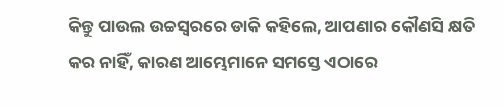କିନ୍ତୁ ପାଉଲ ଉଚ୍ଚସ୍ୱରରେ ଡାକି କହିଲେ, ଆପଣାର କୌଣସି କ୍ଷତି କର ନାହିଁ, କାରଣ ଆମ୍ଭେମାନେ ସମସ୍ତେ ଏଠାରେ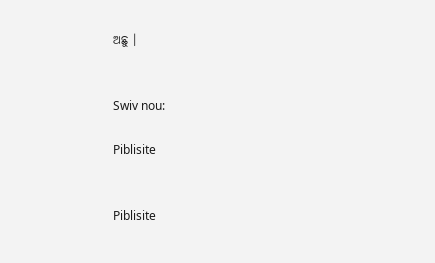ଅଛୁ ।


Swiv nou:

Piblisite


Piblisite